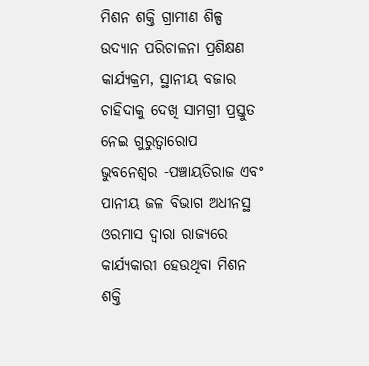ମିଶନ ଶକ୍ତି ଗ୍ରାମୀଣ ଶିଳ୍ପ ଉଦ୍ୟାନ ପରିଚାଳନା ପ୍ରଶିକ୍ଷଣ କାର୍ଯ୍ୟକ୍ରମ, ସ୍ଥାନୀୟ ବଜାର ଚାହିଦାକୁ ଦେଖି ସାମଗ୍ରୀ ପ୍ରସ୍ତୁତ ନେଇ ଗୁରୁତ୍ୱାରୋପ
ଭୁବନେଶ୍ୱର -ପଞ୍ଚାୟତିରାଜ ଏବଂ ପାନୀୟ ଜଳ ବିଭାଗ ଅଧୀନସ୍ଥ ଓରମାସ ଦ୍ୱାରା ରାଜ୍ୟରେ କାର୍ଯ୍ୟକାରୀ ହେଉଥିବା ମିଶନ ଶକ୍ତି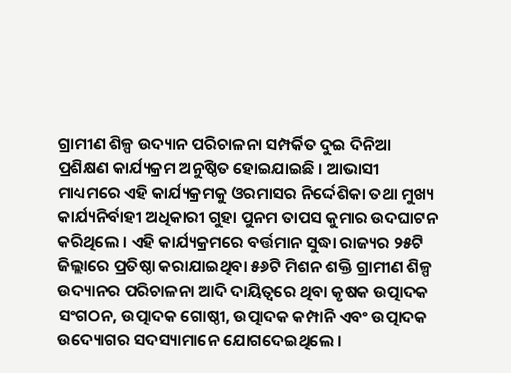ଗ୍ରାମୀଣ ଶିଳ୍ପ ଉଦ୍ୟାନ ପରିଚାଳନା ସମ୍ପର୍କିତ ଦୁଇ ଦିନିଆ ପ୍ରଶିକ୍ଷଣ କାର୍ଯ୍ୟକ୍ରମ ଅନୁଷ୍ଠିତ ହୋଇଯାଇଛି । ଆଭାସୀ ମାଧ୍ୟମରେ ଏହି କାର୍ଯ୍ୟକ୍ରମକୁ ଓରମାସର ନିର୍ଦ୍ଦେଶିକା ତଥା ମୁଖ୍ୟ କାର୍ଯ୍ୟନିର୍ବାହୀ ଅଧିକାରୀ ଗୁହା ପୁନମ ତାପସ କୁମାର ଉଦଘାଟନ କରିଥିଲେ । ଏହି କାର୍ଯ୍ୟକ୍ରମରେ ବର୍ତ୍ତମାନ ସୁଦ୍ଧା ରାଜ୍ୟର ୨୫ଟି ଜିଲ୍ଲାରେ ପ୍ରତିଷ୍ଠା କରାଯାଇଥିବା ୫୬ଟି ମିଶନ ଶକ୍ତି ଗ୍ରାମୀଣ ଶିଳ୍ପ ଉଦ୍ୟାନର ପରିଚାଳନା ଆଦି ଦାୟିତ୍ୱରେ ଥିବା କୃଷକ ଉତ୍ପାଦକ ସଂଗଠନ, ଉତ୍ପାଦକ ଗୋଷ୍ଠୀ, ଉତ୍ପାଦକ କମ୍ପାନି ଏବଂ ଉତ୍ପାଦକ ଉଦ୍ୟୋଗର ସଦସ୍ୟାମାନେ ଯୋଗଦେଇଥିଲେ ।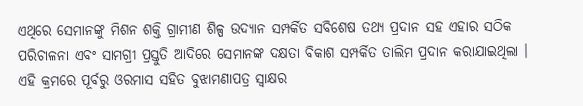ଏଥିରେ ସେମାନଙ୍କୁ ମିଶନ ଶକ୍ତି ଗ୍ରାମୀଣ ଶିଳ୍ପ ଉଦ୍ୟାନ ସମ୍ପର୍କିତ ସବିଶେଷ ତଥ୍ୟ ପ୍ରଦାନ ସହ ଏହାର ସଠିକ ପରିଚାଳନା ଏବଂ ସାମଗ୍ରୀ ପ୍ରସ୍ତୁତି ଆଦିରେ ସେମାନଙ୍କ ଦକ୍ଷତା ବିକାଶ ସମ୍ପର୍କିତ ତାଲିମ ପ୍ରଦାନ କରାଯାଇଥିଲା । ଏହି କ୍ରମରେ ପୂର୍ବରୁ ଓରମାସ ସହିତ ବୁଝାମଣାପତ୍ର ସ୍ୱାକ୍ଷର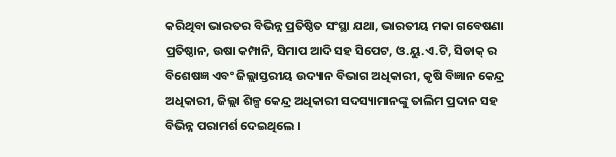କରିଥିବା ଭାରତର ବିଭିନ୍ନ ପ୍ରତିଷ୍ଠିତ ସଂସ୍ଥା ଯଥା, ଭାରତୀୟ ମକା ଗବେଷଣା ପ୍ରତିଷ୍ଠାନ, ଉଷା କମ୍ପାନି, ସିମାପ ଆଦି ସହ ସିପେଟ, ଓ.ୟୁ.ଏ.ଟି, ସିଡାକ୍ ର ବିଶେଷଜ୍ଞ ଏବଂ ଜିଲ୍ଲାସ୍ତରୀୟ ଉଦ୍ୟାନ ବିଭାଗ ଅଧିକାରୀ, କୃଷି ବିଜ୍ଞାନ କେନ୍ଦ୍ର ଅଧିକାରୀ, ଜିଲ୍ଲା ଶିଳ୍ପ କେନ୍ଦ୍ର ଅଧିକାରୀ ସଦସ୍ୟାମାନଙ୍କୁ ତାଲିମ ପ୍ରଦାନ ସହ ବିଭିନ୍ନ ପରାମର୍ଶ ଦେଇଥିଲେ ।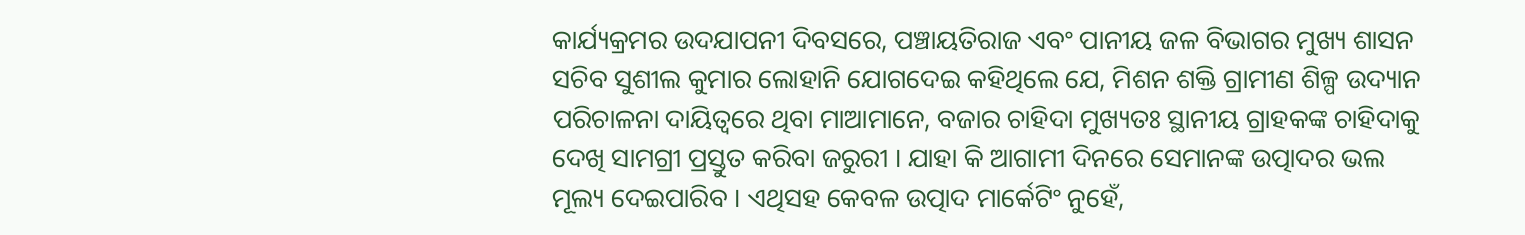କାର୍ଯ୍ୟକ୍ରମର ଉଦଯାପନୀ ଦିବସରେ, ପଞ୍ଚାୟତିରାଜ ଏବଂ ପାନୀୟ ଜଳ ବିଭାଗର ମୁଖ୍ୟ ଶାସନ ସଚିବ ସୁଶୀଲ କୁମାର ଲୋହାନି ଯୋଗଦେଇ କହିଥିଲେ ଯେ, ମିଶନ ଶକ୍ତି ଗ୍ରାମୀଣ ଶିଳ୍ପ ଉଦ୍ୟାନ ପରିଚାଳନା ଦାୟିତ୍ୱରେ ଥିବା ମାଆମାନେ, ବଜାର ଚାହିଦା ମୁଖ୍ୟତଃ ସ୍ଥାନୀୟ ଗ୍ରାହକଙ୍କ ଚାହିଦାକୁ ଦେଖି ସାମଗ୍ରୀ ପ୍ରସ୍ତୁତ କରିବା ଜରୁରୀ । ଯାହା କି ଆଗାମୀ ଦିନରେ ସେମାନଙ୍କ ଉତ୍ପାଦର ଭଲ ମୂଲ୍ୟ ଦେଇପାରିବ । ଏଥିସହ କେବଳ ଉତ୍ପାଦ ମାର୍କେଟିଂ ନୁହେଁ,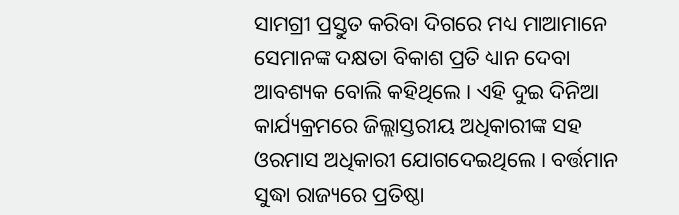ସାମଗ୍ରୀ ପ୍ରସ୍ତୁତ କରିବା ଦିଗରେ ମଧ୍ୟ ମାଆମାନେ ସେମାନଙ୍କ ଦକ୍ଷତା ବିକାଶ ପ୍ରତି ଧ୍ୟାନ ଦେବା ଆବଶ୍ୟକ ବୋଲି କହିଥିଲେ । ଏହି ଦୁଇ ଦିନିଆ କାର୍ଯ୍ୟକ୍ରମରେ ଜିଲ୍ଲାସ୍ତରୀୟ ଅଧିକାରୀଙ୍କ ସହ ଓରମାସ ଅଧିକାରୀ ଯୋଗଦେଇଥିଲେ । ବର୍ତ୍ତମାନ ସୁଦ୍ଧା ରାଜ୍ୟରେ ପ୍ରତିଷ୍ଠା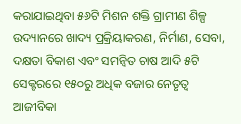କରାଯାଇଥିବା ୫୬ଟି ମିଶନ ଶକ୍ତି ଗ୍ରାମୀଣ ଶିଳ୍ପ ଉଦ୍ୟାନରେ ଖାଦ୍ୟ ପ୍ରକ୍ରିୟାକରଣ, ନିର୍ମାଣ, ସେବା, ଦକ୍ଷତା ବିକାଶ ଏବଂ ସମନ୍ୱିତ ଚାଷ ଆଦି ୫ଟି ସେକ୍ଟରରେ ୧୫୦ରୁ ଅଧିକ ବଜାର ନେତୃତ୍ୱ ଆଜୀବିକା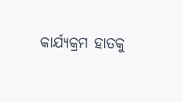କାର୍ଯ୍ୟକ୍ରମ ହାତକୁ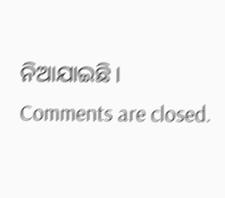ନିଆଯାଇଛି।
Comments are closed.